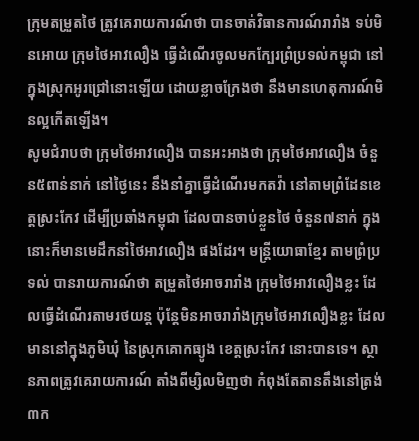ក្រុមតម្រួតថៃ ត្រូវគេរាយការណ៍ថា បានចាត់វិធានការណ៍រារាំង ទប់មិនអោយ ក្រុមថៃអាវលឿង ធ្វើដំណើរចូលមកក្បែរព្រំប្រទល់កម្ពុជា នៅក្នុងស្រុកអូរជ្រៅនោះឡើយ ដោយខ្លាចក្រែងថា នឹងមានហេតុការណ៍មិនល្អកើតឡើង។
សូមជំរាបថា ក្រុមថៃអាវលឿង បានអះអាងថា ក្រុមថៃអាវលឿង ចំនួន៥ពាន់នាក់ នៅថ្ងៃនេះ នឹងនាំគ្នាធ្វើដំណើរមកតវ៉ា នៅតាមព្រំដែនខេត្តស្រះកែវ ដើម្បីប្រឆាំងកម្ពុជា ដែលបានចាប់ខ្លួនថៃ ចំនួន៧នាក់ ក្នុងនោះក៏មានមេដឹកនាំថៃអាវលឿង ផងដែរ។ មន្ត្រីយោធាខ្មែរ តាមព្រំប្រទល់ បានរាយការណ៍ថា តម្រួតថៃអាចរារាំង ក្រុមថៃអាវលឿងខ្លះ ដែលធ្វើដំណើរតាមរថយន្ត ប៉ុន្តែមិនអាចរារាំងក្រុមថៃអាវលឿងខ្លះ ដែលមាននៅក្នុងភូមិឃុំ នៃស្រុកគោកធ្យូង ខេត្តស្រះកែវ នោះបានទេ។ ស្ថានភាពត្រូវគេរាយការណ៍ តាំងពីម្សិលមិញថា កំពុងតែតានតឹងនៅត្រង់ ៣ក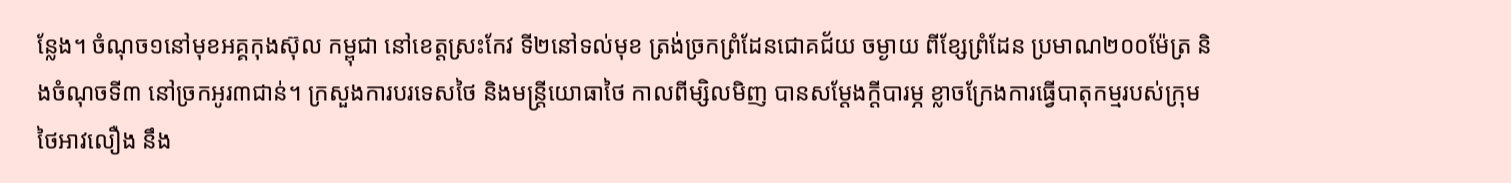ន្លែង។ ចំណុច១នៅមុខអគ្គកុងស៊ុល កម្ពុជា នៅខេត្តស្រះកែវ ទី២នៅទល់មុខ ត្រង់ច្រកព្រំដែនជោគជ័យ ចម្ងាយ ពីខ្សែព្រំដែន ប្រមាណ២០០ម៉ែត្រ និងចំណុចទី៣ នៅច្រកអូរ៣ជាន់។ ក្រសួងការបរទេសថៃ និងមន្ត្រីយោធាថៃ កាលពីម្សិលមិញ បានសម្តែងក្តីបារម្ភ ខ្លាចក្រែងការធ្វើបាតុកម្មរបស់ក្រុមថៃអាវលឿង នឹង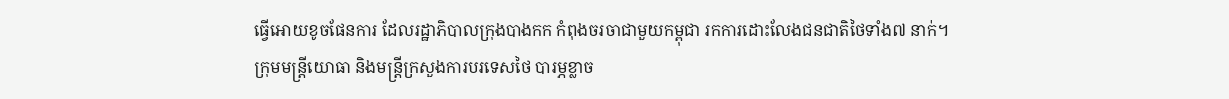ធ្វើអោយខូចផែនការ ដែលរដ្ឋាភិបាលក្រុងបាងកក កំពុងចរចាជាមួយកម្ពុជា រកការដោះលែងជនជាតិថៃទាំង៧ នាក់។
ក្រុមមន្ត្រីយោធា និងមន្ត្រីក្រសួងការបរទេសថៃ បារម្ភខ្លាច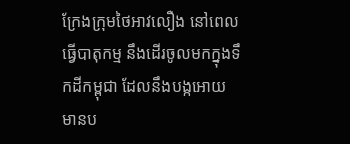ក្រែងក្រុមថៃអាវលឿង នៅពេលធ្វើបាតុកម្ម នឹងដើរចូលមកក្នុងទឹកដីកម្ពុជា ដែលនឹងបង្កអោយមានប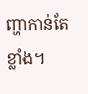ញ្ហាកាន់តែខ្លាំង។